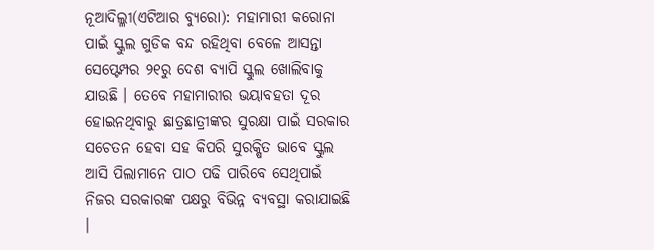ନୂଆଦିଲ୍ଳୀ(ଏଟିଆର ବ୍ୟୁରୋ): ମହାମାରୀ କରୋନା ପାଇଁ ସ୍କୁଲ ଗୁଡିକ ବନ୍ଦ ରହିଥିବା ବେଳେ ଆସନ୍ତା ସେପ୍ଟେମ୍ପର ୨୧ରୁ ଦେଶ ବ୍ୟାପି ସ୍କୁଲ ଖୋଲିବାକୁ ଯାଉଛି । ତେବେ ମହାମାରୀର ଭୟାବହତା ଦୂର ହୋଇନଥିବାରୁ ଛାତ୍ରଛାତ୍ରୀଙ୍କର ସୁରକ୍ଷା ପାଇଁ ସରକାର ସଚେତନ ହେବା ସହ କିପରି ସୁରକ୍ଷିତ ଭାବେ ସ୍କୁଲ ଆସି ପିଲାମାନେ ପାଠ ପଢି ପାରିବେ ସେଥିପାଇଁ ନିଜର ସରକାରଙ୍କ ପକ୍ଷରୁ ବିଭିନ୍ନ ବ୍ୟବସ୍ଥା କରାଯାଇଛି ।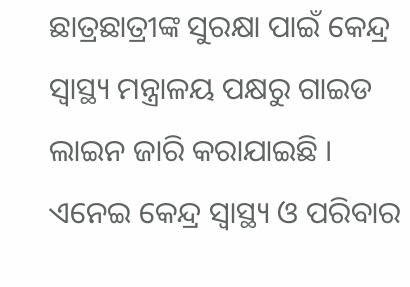ଛାତ୍ରଛାତ୍ରୀଙ୍କ ସୁରକ୍ଷା ପାଇଁ କେନ୍ଦ୍ର ସ୍ୱାସ୍ଥ୍ୟ ମନ୍ତ୍ରାଳୟ ପକ୍ଷରୁ ଗାଇଡ ଲାଇନ ଜାରି କରାଯାଇଛି ।
ଏନେଇ କେନ୍ଦ୍ର ସ୍ୱାସ୍ଥ୍ୟ ଓ ପରିବାର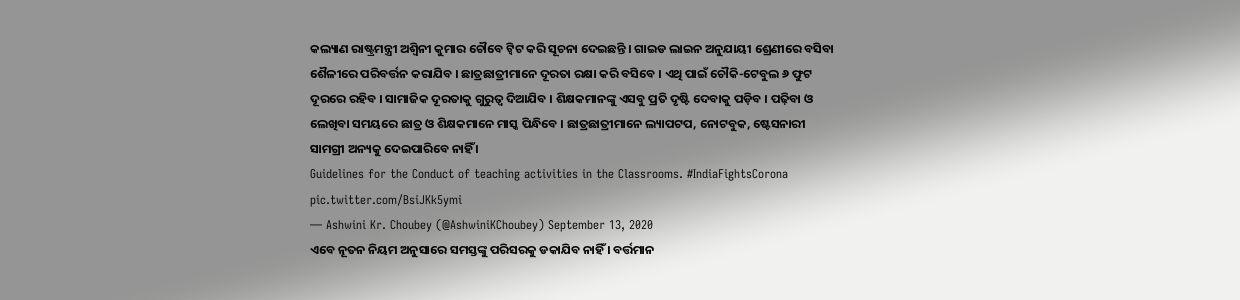କଲ୍ୟାଣ ରାଷ୍ଟ୍ରମନ୍ତ୍ରୀ ଅଶ୍ୱିନୀ କୁମାର ଚୌବେ ଟ୍ୱିଟ କରି ସୂଚନା ଦେଇଛନ୍ତି । ଗାଇଡ ଲାଇନ ଅନୁଯାୟୀ ଶ୍ରେଣୀରେ ବସିବା ଶୈଳୀରେ ପରିବର୍ତ୍ତନ କରାଯିବ । ଛାତ୍ରଛାତ୍ରୀମାନେ ଦୂରତା ରକ୍ଷା କରି ବସିବେ । ଏଥି ପାଇଁ ଚୌକି-ଟେବୁଲ ୬ ଫୁଟ ଦୂରରେ ରହିବ । ସାମାଜିକ ଦୂରତାକୁ ଗୁରୁତ୍ୱ ଦିଆଯିବ । ଶିକ୍ଷକମାନଙ୍କୁ ଏସବୁ ପ୍ରତି ଦୃଷ୍ଟି ଦେବାକୁ ପଡ଼ିବ । ପଢ଼ିବା ଓ ଲେଖିବା ସମୟରେ ଛାତ୍ର ଓ ଶିକ୍ଷକମାନେ ମାସ୍କ ପିନ୍ଧିବେ । ଛାତ୍ରଛାତ୍ରୀମାନେ ଲ୍ୟାପଟପ, ନୋଟବୁକ, ଷ୍ଟେସନାରୀ ସାମଗ୍ରୀ ଅନ୍ୟକୁ ଦେଇପାରିବେ ନାହିଁ ।
Guidelines for the Conduct of teaching activities in the Classrooms. #IndiaFightsCorona pic.twitter.com/BsiJKk5ymi
— Ashwini Kr. Choubey (@AshwiniKChoubey) September 13, 2020
ଏବେ ନୂତନ ନିୟମ ଅନୁସାରେ ସମସ୍ତଙ୍କୁ ପରିସରକୁ ଡକାଯିବ ନାହିଁ । ବର୍ତ୍ତମାନ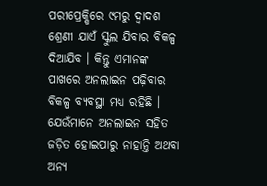ପରୀପ୍ରେକ୍ଷିରେ ୯ମରୁ ଦ୍ୱାଦଶ ଶ୍ରେଣୀ ଯାଏଁ ସ୍କୁଲ ଯିବାର ବିକଳ୍ପ ଦିଆଯିବ । କିନ୍ତୁ ଏମାନଙ୍କ ପାଖରେ ଅନଲାଇନ ପଢ଼ିବାର ବିକଳ୍ପ ବ୍ୟବସ୍ଥା ମଧ୍ୟ ରହିଛି । ଯେଉଁମାନେ ଅନଲାଇନ ସହିତ ଜଡ଼ିତ ହୋଇପାରୁ ନାହାନ୍ତି ଅଥବା ଅନ୍ୟ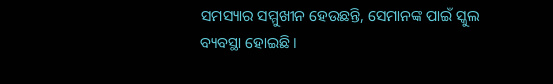ସମସ୍ୟାର ସମ୍ମୁଖୀନ ହେଉଛନ୍ତି, ସେମାନଙ୍କ ପାଇଁ ସ୍କୁଲ ବ୍ୟବସ୍ଥା ହୋଇଛି ।